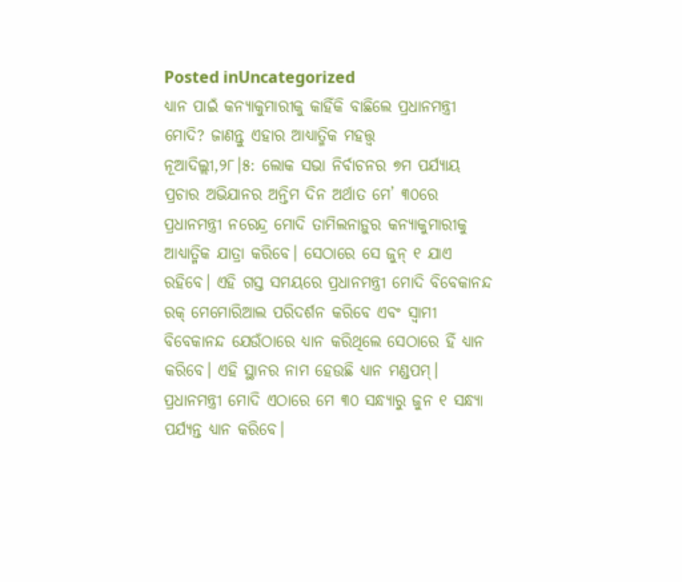Posted inUncategorized
ଧ୍ୟାନ ପାଇଁ କନ୍ୟାକୁମାରୀକୁ କାହିଁକି ବାଛିଲେ ପ୍ରଧାନମନ୍ତ୍ରୀ ମୋଦି? ଜାଣନ୍ତୁ ଏହାର ଆଧ୍ୟାତ୍ମିକ ମହତ୍ତ୍ୱ
ନୂଆଦିଲ୍ଲୀ,୨୮।୫: ଲୋକ ସଭା ନିର୍ବାଚନର ୭ମ ପର୍ଯ୍ୟାୟ ପ୍ରଚାର ଅଭିଯାନର ଅନ୍ତିମ ଦିନ ଅର୍ଥାତ ମେ’ ୩୦ରେ ପ୍ରଧାନମନ୍ତ୍ରୀ ନରେନ୍ଦ୍ର ମୋଦି ତାମିଲନାଡ଼ୁର କନ୍ୟାକୁମାରୀକୁ ଆଧ୍ୟାତ୍ମିକ ଯାତ୍ରା କରିବେ। ସେଠାରେ ସେ ଜୁନ୍ ୧ ଯାଏ ରହିବେ। ଏହି ଗସ୍ତ ସମୟରେ ପ୍ରଧାନମନ୍ତ୍ରୀ ମୋଦି ବିବେକାନନ୍ଦ ରକ୍ ମେମୋରିଆଲ ପରିଦର୍ଶନ କରିବେ ଏବଂ ସ୍ବାମୀ ବିବେକାନନ୍ଦ ଯେଉଁଠାରେ ଧ୍ୟାନ କରିଥିଲେ ସେଠାରେ ହିଁ ଧ୍ୟାନ କରିବେ। ଏହି ସ୍ଥାନର ନାମ ହେଉଛି ଧ୍ୟାନ ମଣ୍ଡପମ୍। ପ୍ରଧାନମନ୍ତ୍ରୀ ମୋଦି ଏଠାରେ ମେ ୩୦ ସନ୍ଧ୍ୟାରୁ ଜୁନ ୧ ସନ୍ଧ୍ୟା ପର୍ଯ୍ୟନ୍ତ ଧ୍ୟାନ କରିବେ।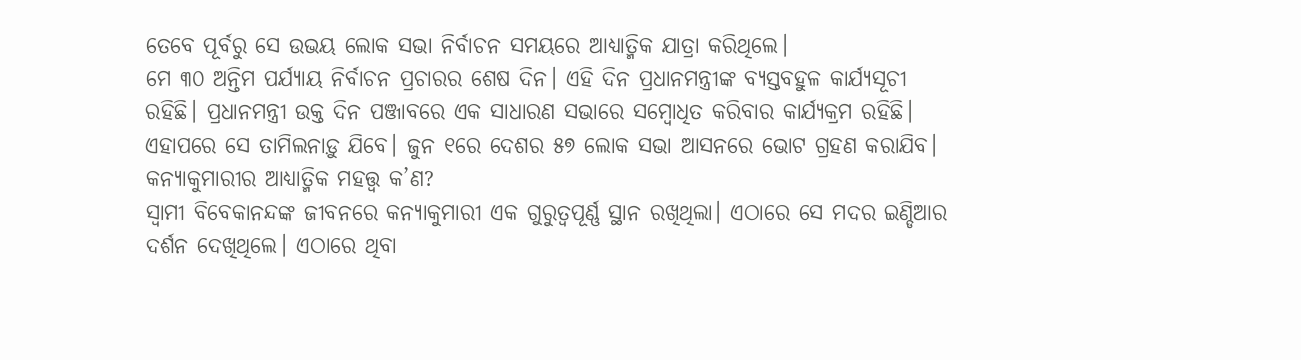ତେବେ ପୂର୍ବରୁ ସେ ଉଭୟ ଲୋକ ସଭା ନିର୍ବାଚନ ସମୟରେ ଆଧ୍ୟାତ୍ମିକ ଯାତ୍ରା କରିଥିଲେ।
ମେ ୩୦ ଅନ୍ତିମ ପର୍ଯ୍ୟାୟ ନିର୍ବାଚନ ପ୍ରଚାରର ଶେଷ ଦିନ। ଏହି ଦିନ ପ୍ରଧାନମନ୍ତ୍ରୀଙ୍କ ବ୍ୟସ୍ତବହୁଳ କାର୍ଯ୍ୟସୂଚୀ ରହିଛି। ପ୍ରଧାନମନ୍ତ୍ରୀ ଉକ୍ତ ଦିନ ପଞ୍ଜାବରେ ଏକ ସାଧାରଣ ସଭାରେ ସମ୍ବୋଧିତ କରିବାର କାର୍ଯ୍ୟକ୍ରମ ରହିଛି। ଏହାପରେ ସେ ତାମିଲନାଡ଼ୁ ଯିବେ। ଜୁନ ୧ରେ ଦେଶର ୫୭ ଲୋକ ସଭା ଆସନରେ ଭୋଟ ଗ୍ରହଣ କରାଯିବ।
କନ୍ୟାକୁମାରୀର ଆଧ୍ୟାତ୍ମିକ ମହତ୍ତ୍ୱ କ’ଣ?
ସ୍ବାମୀ ବିବେକାନନ୍ଦଙ୍କ ଜୀବନରେ କନ୍ୟାକୁମାରୀ ଏକ ଗୁରୁତ୍ୱପୂର୍ଣ୍ଣ ସ୍ଥାନ ରଖିଥିଲା। ଏଠାରେ ସେ ମଦର ଇଣ୍ଡିଆର ଦର୍ଶନ ଦେଖିଥିଲେ। ଏଠାରେ ଥିବା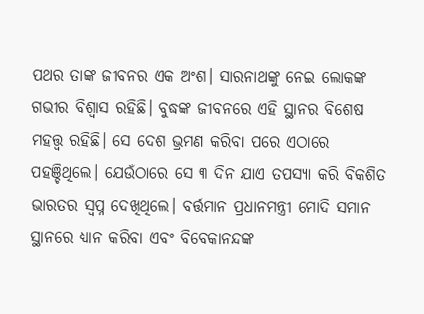ପଥର ତାଙ୍କ ଜୀବନର ଏକ ଅଂଶ। ସାରନାଥଙ୍କୁ ନେଇ ଲୋକଙ୍କ ଗଭୀର ବିଶ୍ୱାସ ରହିଛି। ବୁଦ୍ଧଙ୍କ ଜୀବନରେ ଏହି ସ୍ଥାନର ବିଶେଷ ମହତ୍ତ୍ୱ ରହିଛି। ସେ ଦେଶ ଭ୍ରମଣ କରିବା ପରେ ଏଠାରେ ପହଞ୍ଚିଥିଲେ। ଯେଉଁଠାରେ ସେ ୩ ଦିନ ଯାଏ ତପସ୍ୟା କରି ବିକଶିତ ଭାରତର ସ୍ବପ୍ନ ଦେଖିଥିଲେ। ବର୍ତ୍ତମାନ ପ୍ରଧାନମନ୍ତ୍ରୀ ମୋଦି ସମାନ ସ୍ଥାନରେ ଧ୍ୟାନ କରିବା ଏବଂ ବିବେକାନନ୍ଦଙ୍କ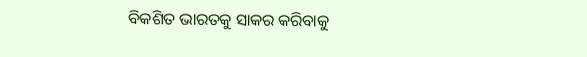ବିକଶିତ ଭାରତକୁ ସାକର କରିବାକୁ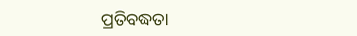ପ୍ରତିବଦ୍ଧତା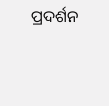ପ୍ରଦର୍ଶନ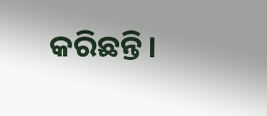କରିଛନ୍ତି।